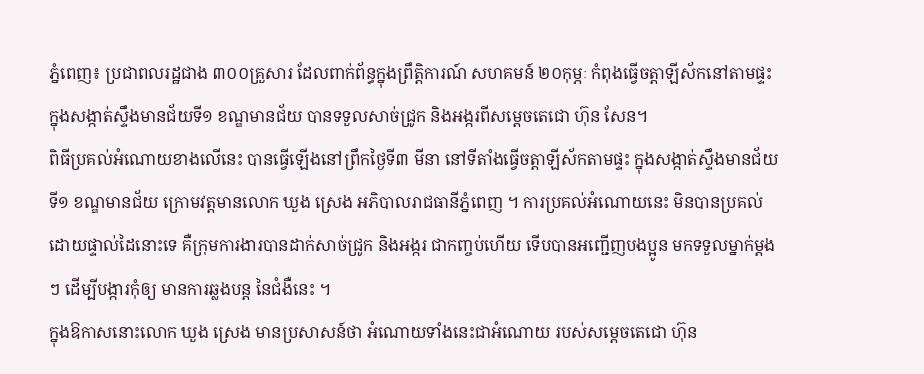ភ្នំពេញ៖ ប្រជាពលរដ្ឋជាង ៣០០គ្រួសារ ដែលពាក់ព័ន្ធក្នុងព្រឹត្តិការណ៍ សហគមន៍ ២០កុម្ភៈ កំពុងធ្វើចត្តាឡីស័កនៅតាមផ្ទះ ក្នុងសង្កាត់ស្ទឹងមានជ័យទី១ ខណ្ឌមានជ័យ បានទទួលសាច់ជ្រូក និងអង្ករពីសម្តេចតេជោ ហ៊ុន សែន។
ពិធីប្រគល់អំណោយខាងលើនេះ បានធ្វើឡើងនៅព្រឹកថ្ងៃទី៣ មីនា នៅទីតាំងធ្វើចត្តាឡីស័កតាមផ្ទះ ក្នុងសង្កាត់ស្ទឹងមានជ័យទី១ ខណ្ឌមានជ័យ ក្រោមវត្តមានលោក ឃួង ស្រេង អភិបាលរាជធានីភ្នំពេញ ។ ការប្រគល់អំណោយនេះ មិនបានប្រគល់ដោយផ្ទាល់ដៃនោះទេ គឺក្រុមការងារបានដាក់សាច់ជ្រូក និងអង្ករ ជាកញ្ចប់ហើយ ទើបបានអញ្ជើញបងប្អូន មកទទួលម្នាក់ម្តងៗ ដើម្បីបង្ការកុំឲ្យ មានការឆ្លងបន្ត នៃជំងឺនេះ ។
ក្នុងឱកាសនោះលោក ឃួង ស្រេង មានប្រសាសន៍ថា អំណោយទាំងនេះជាអំណោយ របស់សម្តេចតេជោ ហ៊ុន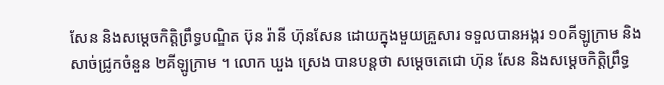សែន និងសម្តេចកិត្តិព្រឹទ្ធបណ្ឌិត ប៊ុន រ៉ានី ហ៊ុនសែន ដោយក្នុងមួយគ្រួសារ ទទួលបានអង្ករ ១០គីឡូក្រាម និងសាច់ជ្រូកចំនួន ២គីឡូក្រាម ។ លោក ឃួង ស្រេង បានបន្តថា សម្តេចតេជោ ហ៊ុន សែន និងសម្តេចកិត្តិព្រឹទ្ធ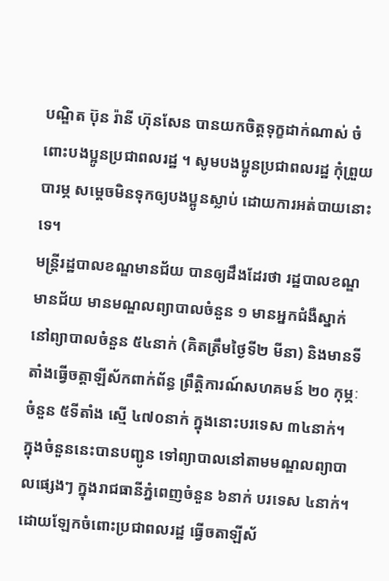បណ្ឌិត ប៊ុន រ៉ានី ហ៊ុនសែន បានយកចិត្តទុក្ខដាក់ណាស់ ចំពោះបងប្អូនប្រជាពលរដ្ឋ ។ សូមបងប្អូនប្រជាពលរដ្ឋ កុំព្រួយបារម្ភ សម្តេចមិនទុកឲ្យបងប្អូនស្លាប់ ដោយការអត់បាយនោះទេ។
មន្ត្រីរដ្ឋបាលខណ្ឌមានជ័យ បានឲ្យដឹងដែរថា រដ្ឋបាលខណ្ឌមានជ័យ មានមណ្ឌលព្យាបាលចំនួន ១ មានអ្នកជំងឺស្នាក់នៅព្យាបាលចំនួន ៥៤នាក់ (គិតត្រឹមថ្ងៃទី២ មីនា) និងមានទីតាំងធ្វើចត្តាឡីស័កពាក់ព័ន្ធ ព្រឹត្តិការណ៍សហគមន៍ ២០ កុម្ភៈ ចំនួន ៥ទីតាំង ស្មើ ៤៧០នាក់ ក្នុងនោះបរទេស ៣៤នាក់។ ក្នុងចំនួននេះបានបញ្ជូន ទៅព្យាបាលនៅតាមមណ្ឌលព្យាបាលផ្សេងៗ ក្នុងរាជធានីភ្នំពេញចំនួន ៦នាក់ បរទេស ៤នាក់។ ដោយឡែកចំពោះប្រជាពលរដ្ឋ ធ្វើចតាឡីស័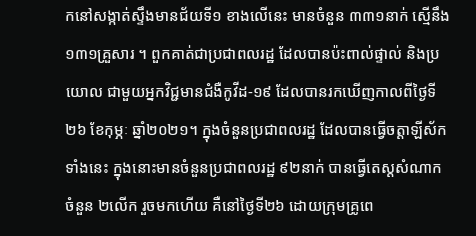កនៅសង្កាត់ស្ទឹងមានជ័យទី១ ខាងលើនេះ មានចំនួន ៣៣១នាក់ ស្មើនឹង ១៣១គ្រួសារ ។ ពួកគាត់ជាប្រជាពលរដ្ឋ ដែលបានប៉ះពាល់ផ្ទាល់ និងប្រយោល ជាមួយអ្នកវិជ្ជមានជំងឺកូវីដ-១៩ ដែលបានរកឃើញកាលពីថ្ងៃទី២៦ ខែកុម្ភៈ ឆ្នាំ២០២១។ ក្នុងចំនួនប្រជាពលរដ្ឋ ដែលបានធ្វើចត្តាឡីស័កទាំងនេះ ក្នុងនោះមានចំនួនប្រជាពលរដ្ឋ ៩២នាក់ បានធ្វើតេស្ដសំណាកចំនួន ២លើក រួចមកហើយ គឺនៅថ្ងៃទី២៦ ដោយក្រុមគ្រូពេ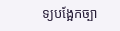ទ្យបង្អែកច្បា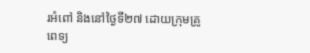រអំពៅ និងនៅថ្ងៃទី២៧ ដោយក្រុមគ្រូពេទ្យ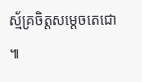ស្ម័គ្រចិត្តសម្តេចតេជោ ៕